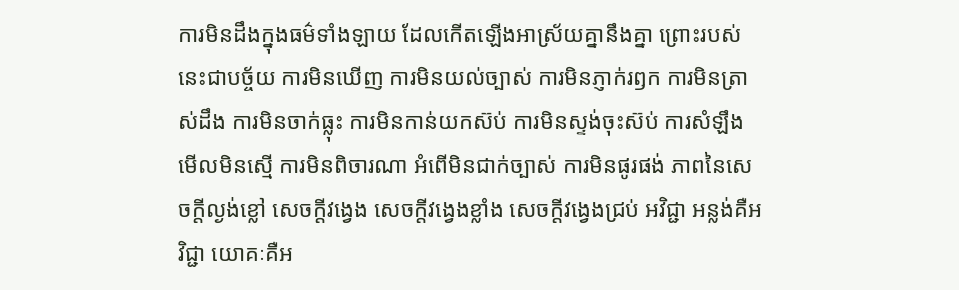ការមិនដឹងក្នុងធម៌ទាំងឡាយ ដែលកើតឡើងអាស្រ័យគ្នានឹងគ្នា ព្រោះរបស់នេះជាបច្ច័យ ការមិនឃើញ ការមិនយល់ច្បាស់ ការមិនភ្ញាក់រឭក ការមិនត្រាស់ដឹង ការមិនចាក់ធ្លុះ ការមិនកាន់យកស៊ប់ ការមិនស្ទង់ចុះស៊ប់ ការសំឡឹងមើលមិនស្មើ ការមិនពិចារណា អំពើមិនជាក់ច្បាស់ ការមិនផូរផង់ ភាពនៃសេចក្តីល្ងង់ខ្លៅ សេចក្តីវង្វេង សេចក្តីវង្វេងខ្លាំង សេចក្តីវង្វេងជ្រប់ អវិជ្ជា អន្លង់គឺអវិជ្ជា យោគៈគឺអ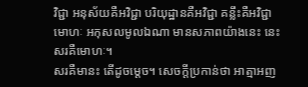វិជ្ជា អនុស័យគឺអវិជ្ជា បរិយុដ្ឋានគឺអវិជ្ជា គន្លឹះគឺអវិជ្ជា មោហៈ អកុសលមូលឯណា មានសភាពយ៉ាងនេះ នេះ សរគឺមោហៈ។
សរគឺមានះ តើដូចម្តេច។ សេចក្តីប្រកាន់ថា អាត្មាអញ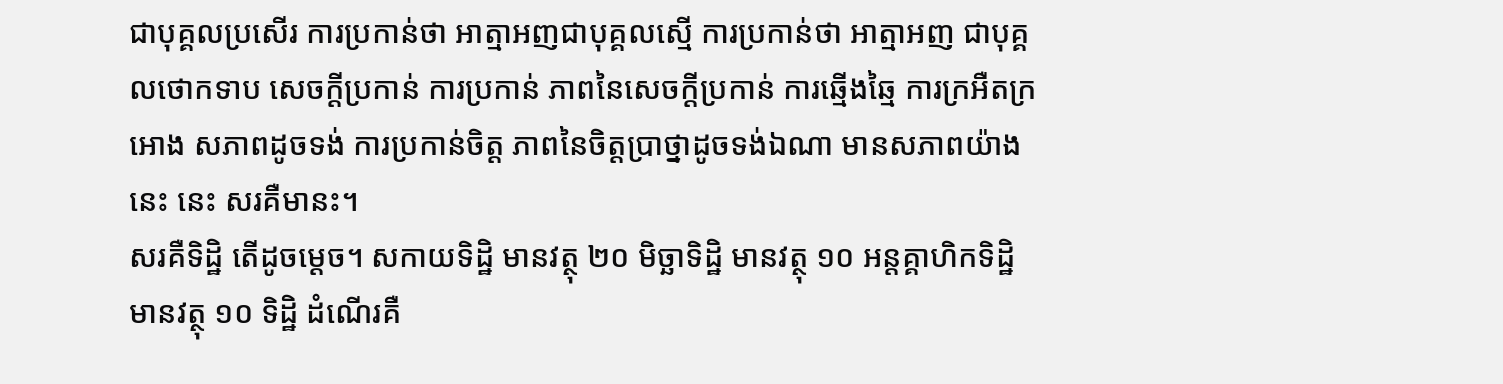ជាបុគ្គលប្រសើរ ការប្រកាន់ថា អាត្មាអញជាបុគ្គលស្មើ ការប្រកាន់ថា អាត្មាអញ ជាបុគ្គលថោកទាប សេចក្តីប្រកាន់ ការប្រកាន់ ភាពនៃសេចក្តីប្រកាន់ ការឆ្មើងឆ្មៃ ការក្រអឺតក្រអោង សភាពដូចទង់ ការប្រកាន់ចិត្ត ភាពនៃចិត្តប្រាថ្នាដូចទង់ឯណា មានសភាពយ៉ាងនេះ នេះ សរគឺមានះ។
សរគឺទិដ្ឋិ តើដូចម្តេច។ សកាយទិដ្ឋិ មានវត្ថុ ២០ មិច្ឆាទិដ្ឋិ មានវត្ថុ ១០ អន្តគ្គាហិកទិដ្ឋិ មានវត្ថុ ១០ ទិដ្ឋិ ដំណើរគឺ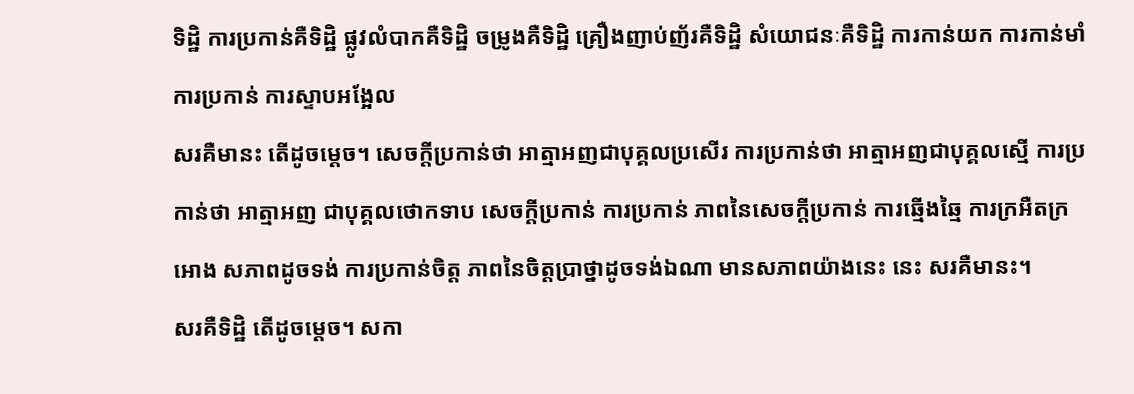ទិដ្ឋិ ការប្រកាន់គឺទិដ្ឋិ ផ្លូវលំបាកគឺទិដ្ឋិ ចម្រូងគឺទិដ្ឋិ គ្រឿងញាប់ញ័រគឺទិដ្ឋិ សំយោជនៈគឺទិដ្ឋិ ការកាន់យក ការកាន់មាំ ការប្រកាន់ ការស្ទាបអង្អែល
សរគឺមានះ តើដូចម្តេច។ សេចក្តីប្រកាន់ថា អាត្មាអញជាបុគ្គលប្រសើរ ការប្រកាន់ថា អាត្មាអញជាបុគ្គលស្មើ ការប្រកាន់ថា អាត្មាអញ ជាបុគ្គលថោកទាប សេចក្តីប្រកាន់ ការប្រកាន់ ភាពនៃសេចក្តីប្រកាន់ ការឆ្មើងឆ្មៃ ការក្រអឺតក្រអោង សភាពដូចទង់ ការប្រកាន់ចិត្ត ភាពនៃចិត្តប្រាថ្នាដូចទង់ឯណា មានសភាពយ៉ាងនេះ នេះ សរគឺមានះ។
សរគឺទិដ្ឋិ តើដូចម្តេច។ សកា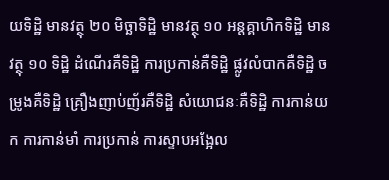យទិដ្ឋិ មានវត្ថុ ២០ មិច្ឆាទិដ្ឋិ មានវត្ថុ ១០ អន្តគ្គាហិកទិដ្ឋិ មានវត្ថុ ១០ ទិដ្ឋិ ដំណើរគឺទិដ្ឋិ ការប្រកាន់គឺទិដ្ឋិ ផ្លូវលំបាកគឺទិដ្ឋិ ចម្រូងគឺទិដ្ឋិ គ្រឿងញាប់ញ័រគឺទិដ្ឋិ សំយោជនៈគឺទិដ្ឋិ ការកាន់យក ការកាន់មាំ ការប្រកាន់ ការស្ទាបអង្អែល